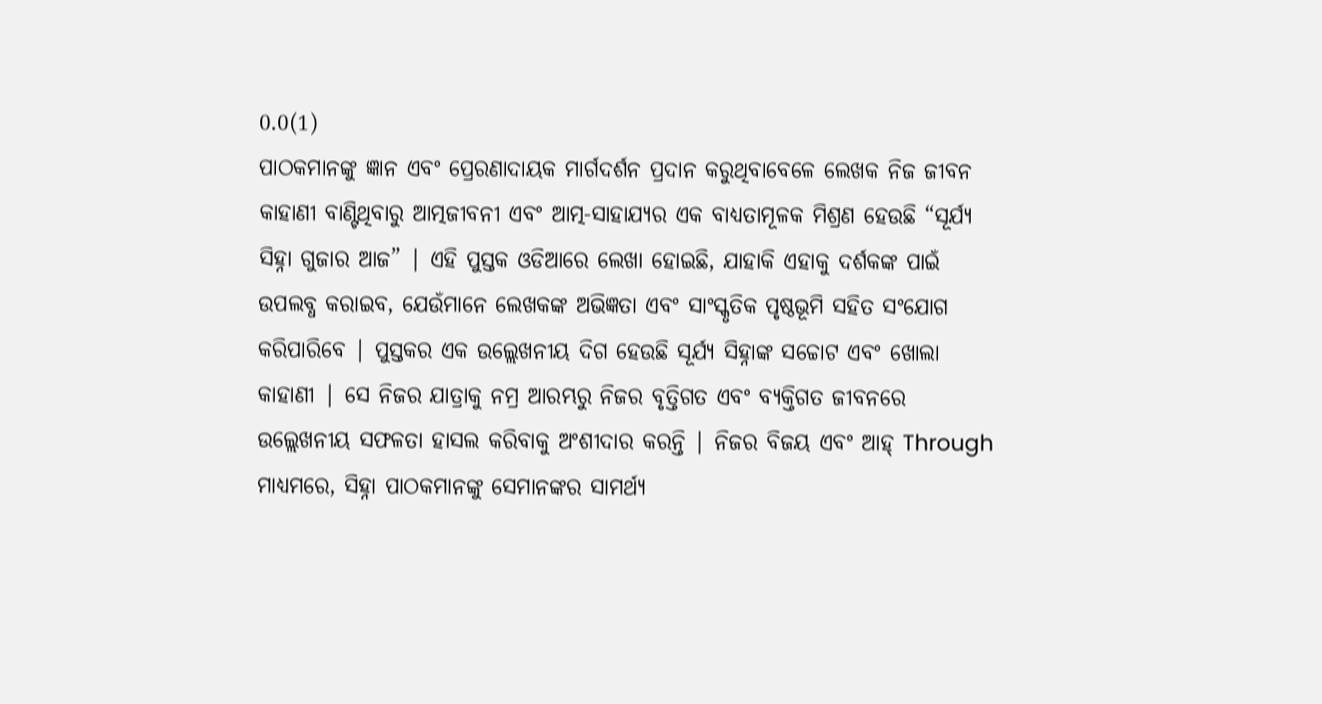0.0(1)
ପାଠକମାନଙ୍କୁ ଜ୍ଞାନ ଏବଂ ପ୍ରେରଣାଦାୟକ ମାର୍ଗଦର୍ଶନ ପ୍ରଦାନ କରୁଥିବାବେଳେ ଲେଖକ ନିଜ ଜୀବନ କାହାଣୀ ବାଣ୍ଟିଥିବାରୁ ଆତ୍ମଜୀବନୀ ଏବଂ ଆତ୍ମ-ସାହାଯ୍ୟର ଏକ ବାଧ୍ୟତାମୂଳକ ମିଶ୍ରଣ ହେଉଛି “ସୂର୍ଯ୍ୟ ସିହ୍ନା ଗୁଜାର ଆଜ” | ଏହି ପୁସ୍ତକ ଓଡିଆରେ ଲେଖା ହୋଇଛି, ଯାହାକି ଏହାକୁ ଦର୍ଶକଙ୍କ ପାଇଁ ଉପଲବ୍ଧ କରାଇବ, ଯେଉଁମାନେ ଲେଖକଙ୍କ ଅଭିଜ୍ଞତା ଏବଂ ସାଂସ୍କୃତିକ ପୃଷ୍ଠଭୂମି ସହିତ ସଂଯୋଗ କରିପାରିବେ | ପୁସ୍ତକର ଏକ ଉଲ୍ଲେଖନୀୟ ଦିଗ ହେଉଛି ସୂର୍ଯ୍ୟ ସିହ୍ନାଙ୍କ ସଚ୍ଚୋଟ ଏବଂ ଖୋଲା କାହାଣୀ | ସେ ନିଜର ଯାତ୍ରାକୁ ନମ୍ର ଆରମ୍ଭରୁ ନିଜର ବୃତ୍ତିଗତ ଏବଂ ବ୍ୟକ୍ତିଗତ ଜୀବନରେ ଉଲ୍ଲେଖନୀୟ ସଫଳତା ହାସଲ କରିବାକୁ ଅଂଶୀଦାର କରନ୍ତି | ନିଜର ବିଜୟ ଏବଂ ଆହ୍ Through ମାଧ୍ୟମରେ, ସିହ୍ନା ପାଠକମାନଙ୍କୁ ସେମାନଙ୍କର ସାମର୍ଥ୍ୟ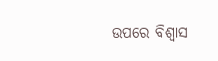ଉପରେ ବିଶ୍ୱାସ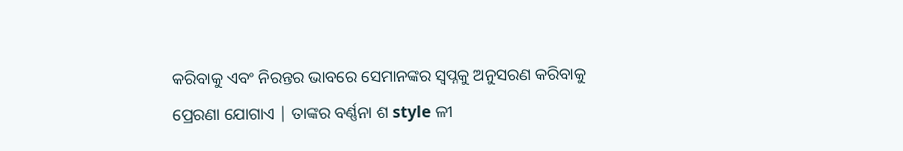କରିବାକୁ ଏବଂ ନିରନ୍ତର ଭାବରେ ସେମାନଙ୍କର ସ୍ୱପ୍ନକୁ ଅନୁସରଣ କରିବାକୁ ପ୍ରେରଣା ଯୋଗାଏ | ତାଙ୍କର ବର୍ଣ୍ଣନା ଶ style ଳୀ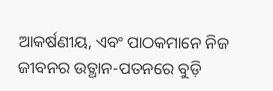ଆକର୍ଷଣୀୟ, ଏବଂ ପାଠକମାନେ ନିଜ ଜୀବନର ଉତ୍ଥାନ-ପତନରେ ବୁଡ଼ି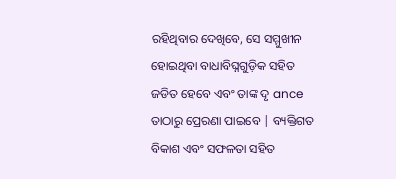ରହିଥିବାର ଦେଖିବେ, ସେ ସମ୍ମୁଖୀନ ହୋଇଥିବା ବାଧାବିଘ୍ନଗୁଡ଼ିକ ସହିତ ଜଡିତ ହେବେ ଏବଂ ତାଙ୍କ ଦୃ ance ତାଠାରୁ ପ୍ରେରଣା ପାଇବେ | ବ୍ୟକ୍ତିଗତ ବିକାଶ ଏବଂ ସଫଳତା ସହିତ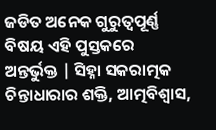ଜଡିତ ଅନେକ ଗୁରୁତ୍ୱପୂର୍ଣ୍ଣ ବିଷୟ ଏହି ପୁସ୍ତକରେ ଅନ୍ତର୍ଭୁକ୍ତ | ସିହ୍ନା ସକରାତ୍ମକ ଚିନ୍ତାଧାରାର ଶକ୍ତି, ଆତ୍ମବିଶ୍ୱାସ,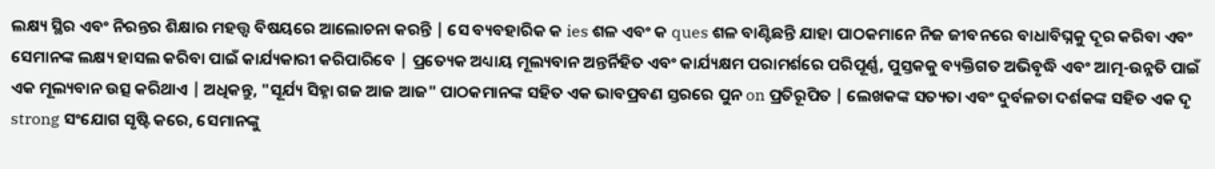ଲକ୍ଷ୍ୟ ସ୍ଥିର ଏବଂ ନିରନ୍ତର ଶିକ୍ଷାର ମହତ୍ତ୍ୱ ବିଷୟରେ ଆଲୋଚନା କରନ୍ତି | ସେ ବ୍ୟବହାରିକ କ ies ଶଳ ଏବଂ କ ques ଶଳ ବାଣ୍ଟିଛନ୍ତି ଯାହା ପାଠକମାନେ ନିଜ ଜୀବନରେ ବାଧାବିଘ୍ନକୁ ଦୂର କରିବା ଏବଂ ସେମାନଙ୍କ ଲକ୍ଷ୍ୟ ହାସଲ କରିବା ପାଇଁ କାର୍ଯ୍ୟକାରୀ କରିପାରିବେ | ପ୍ରତ୍ୟେକ ଅଧ୍ୟାୟ ମୂଲ୍ୟବାନ ଅନ୍ତର୍ନିହିତ ଏବଂ କାର୍ଯ୍ୟକ୍ଷମ ପରାମର୍ଶରେ ପରିପୂର୍ଣ୍ଣ, ପୁସ୍ତକକୁ ବ୍ୟକ୍ତିଗତ ଅଭିବୃଦ୍ଧି ଏବଂ ଆତ୍ମ-ଉନ୍ନତି ପାଇଁ ଏକ ମୂଲ୍ୟବାନ ଉତ୍ସ କରିଥାଏ | ଅଧିକନ୍ତୁ, "ସୂର୍ଯ୍ୟ ସିହ୍ନା ଗଜ ଆଜ ଆଜ" ପାଠକମାନଙ୍କ ସହିତ ଏକ ଭାବପ୍ରବଣ ସ୍ତରରେ ପୁନ on ପ୍ରତିରୂପିତ | ଲେଖକଙ୍କ ସତ୍ୟତା ଏବଂ ଦୁର୍ବଳତା ଦର୍ଶକଙ୍କ ସହିତ ଏକ ଦୃ strong ସଂଯୋଗ ସୃଷ୍ଟି କରେ, ସେମାନଙ୍କୁ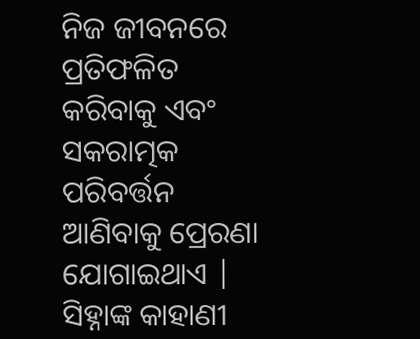ନିଜ ଜୀବନରେ ପ୍ରତିଫଳିତ କରିବାକୁ ଏବଂ ସକରାତ୍ମକ ପରିବର୍ତ୍ତନ ଆଣିବାକୁ ପ୍ରେରଣା ଯୋଗାଇଥାଏ | ସିହ୍ନାଙ୍କ କାହାଣୀ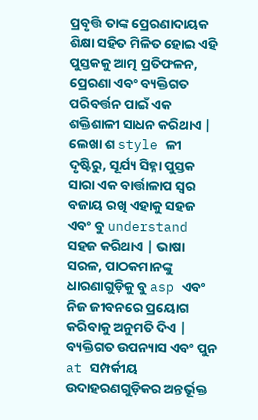ପ୍ରବୃତ୍ତି ତାଙ୍କ ପ୍ରେରଣାଦାୟକ ଶିକ୍ଷା ସହିତ ମିଳିତ ହୋଇ ଏହି ପୁସ୍ତକକୁ ଆତ୍ମ ପ୍ରତିଫଳନ, ପ୍ରେରଣା ଏବଂ ବ୍ୟକ୍ତିଗତ ପରିବର୍ତ୍ତନ ପାଇଁ ଏକ ଶକ୍ତିଶାଳୀ ସାଧନ କରିଥାଏ | ଲେଖା ଶ style ଳୀ ଦୃଷ୍ଟିରୁ, ସୂର୍ଯ୍ୟ ସିହ୍ନା ପୁସ୍ତକ ସାରା ଏକ ବାର୍ତ୍ତାଳାପ ସ୍ୱର ବଜାୟ ରଖି ଏହାକୁ ସହଜ ଏବଂ ବୁ understand ସହଜ କରିଥାଏ | ଭାଷା ସରଳ, ପାଠକମାନଙ୍କୁ ଧାରଣାଗୁଡ଼ିକୁ ବୁ asp ଏବଂ ନିଜ ଜୀବନରେ ପ୍ରୟୋଗ କରିବାକୁ ଅନୁମତି ଦିଏ | ବ୍ୟକ୍ତିଗତ ଉପନ୍ୟାସ ଏବଂ ପୁନ at ସମ୍ପର୍କୀୟ ଉଦାହରଣଗୁଡ଼ିକର ଅନ୍ତର୍ଭୂକ୍ତ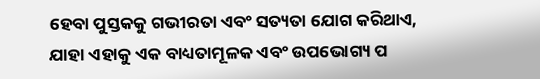ହେବା ପୁସ୍ତକକୁ ଗଭୀରତା ଏବଂ ସତ୍ୟତା ଯୋଗ କରିଥାଏ, ଯାହା ଏହାକୁ ଏକ ବାଧ୍ୟତାମୂଳକ ଏବଂ ଉପଭୋଗ୍ୟ ପ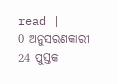read |
0 ଅନୁସରଣକାରୀ
24 ପୁସ୍ତକ